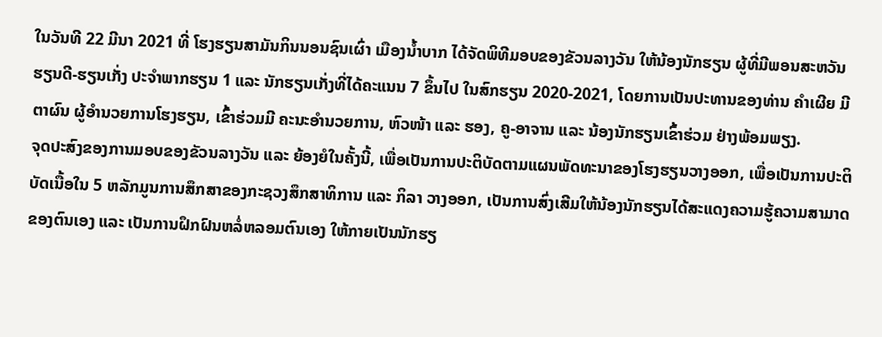ໃນວັນທີ 22 ມີນາ 2021 ທີ່ ໂຮງຮຽນສາມັນກິນນອນຊົນເຜົ່າ ເມືອງນ້ຳບາກ ໄດ້ຈັດພິທີມອບຂອງຂັວນລາງວັນ ໃຫ້ນ້ອງນັກຮຽນ ຜູ້ທີ່ມີພອນສະຫວັນຮຽນດີ-ຮຽນເກັ່ງ ປະຈຳພາກຮຽນ 1 ແລະ ນັກຮຽນເກັ່ງທີ່ໄດ້ຄະແນນ 7 ຂຶ້ນໄປ ໃນສົກຮຽນ 2020-2021, ໂດຍການເປັນປະທານຂອງທ່ານ ຄຳເຜີຍ ມີຕາຜົນ ຜູ້ອຳນວຍການໂຮງຮຽນ, ເຂົ້າຮ່ວມມີ ຄະນະອຳນວຍການ, ຫົວໜ້າ ແລະ ຮອງ, ຄູ-ອາຈານ ແລະ ນ້ອງນັກຮຽນເຂົ້າຮ່ວມ ຢ່າງພ້ອມພຽງ.
ຈຸດປະສົງຂອງການມອບຂອງຂັວນລາງວັນ ແລະ ຍ້ອງຍໍໃນຄັ້ງນີ້, ເພື່ອເປັນການປະຕິບັດຕາມແຜນພັດທະນາຂອງໂຮງຮຽນວາງອອກ, ເພື່ອເປັນການປະຕິບັດເນື້ອໃນ 5 ຫລັກມູນການສຶກສາຂອງກະຊວງສຶກສາທິການ ແລະ ກິລາ ວາງອອກ, ເປັນການສົ່ງເສີມໃຫ້ນ້ອງນັກຮຽນໄດ້ສະແດງຄວາມຮູ້ຄວາມສາມາດຂອງຕົນເອງ ແລະ ເປັນການຝຶກຝົນຫລໍ່ຫລອມຕົນເອງ ໃຫ້ກາຍເປັນນັກຮຽ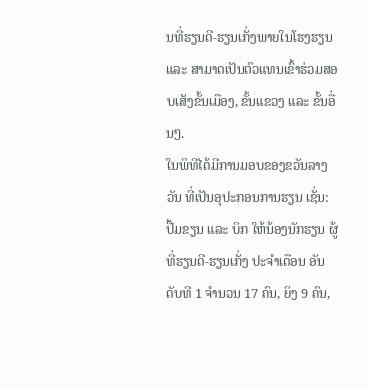ນທີ່ຮຽນດີ-ຮຽນເກັ່ງພາຍໃນໂຮງຮຽນ ແລະ ສາມາດເປັນຕົວແທນເຂົ້າຮ່ວມສອບເສັງຂັ້ນເມືອງ, ຂັ້ນແຂວງ ແລະ ຂັ້ນອື່ນໆ.
ໃນພິທີໄດ້ມີການມອບຂອງຂວັນລາງວັນ ທີ່ເປັນອຸປະກອນການຮຽນ ເຊັ່ນ: ປື້ມຂຽນ ແລະ ບິກ ໃຫ້ນ້ອງນັກຮຽນ ຜູ້ທີ່ຮຽນດີ-ຮຽນເກັ່ງ ປະຈຳເດືອນ ອັນດັບທີ 1 ຈຳນວນ 17 ຄົນ, ຍິງ 9 ຄົນ,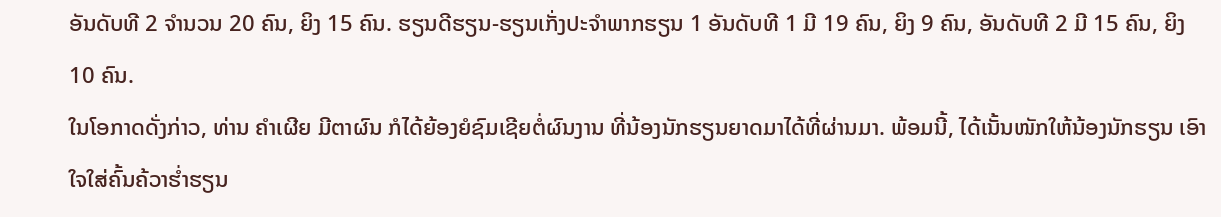ອັນດັບທີ 2 ຈໍານວນ 20 ຄົນ, ຍິງ 15 ຄົນ. ຮຽນດີຮຽນ-ຮຽນເກັ່ງປະຈຳພາກຮຽນ 1 ອັນດັບທີ 1 ມີ 19 ຄົນ, ຍິງ 9 ຄົນ, ອັນດັບທີ 2 ມີ 15 ຄົນ, ຍິງ 10 ຄົນ.
ໃນໂອກາດດັ່ງກ່າວ, ທ່ານ ຄໍາເຜີຍ ມີຕາຜົນ ກໍໄດ້ຍ້ອງຍໍຊົມເຊີຍຕໍ່ຜົນງານ ທີ່ນ້ອງນັກຮຽນຍາດມາໄດ້ທີ່ຜ່ານມາ. ພ້ອມນີ້, ໄດ້ເນັ້ນໜັກໃຫ້ນ້ອງນັກຮຽນ ເອົາໃຈໃສ່ຄົ້ນຄ້ວາຮ່ຳຮຽນ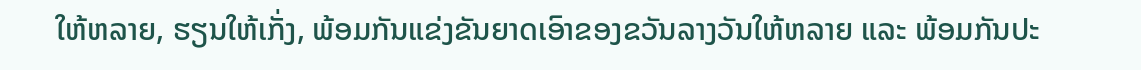ໃຫ້ຫລາຍ, ຮຽນໃຫ້ເກັ່ງ, ພ້ອມກັນແຂ່ງຂັນຍາດເອົາຂອງຂວັນລາງວັນໃຫ້ຫລາຍ ແລະ ພ້ອມກັນປະ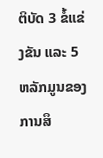ຕິບັດ 3 ຂໍ້ແຂ່ງຂັນ ແລະ 5 ຫລັກມູນຂອງການສຶ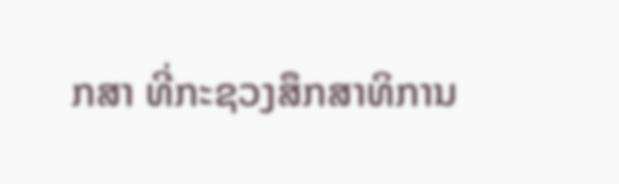ກສາ ທີ່ກະຊວງສຶກສາທິການ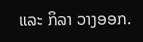ແລະ ກິລາ ວາງອອກ.